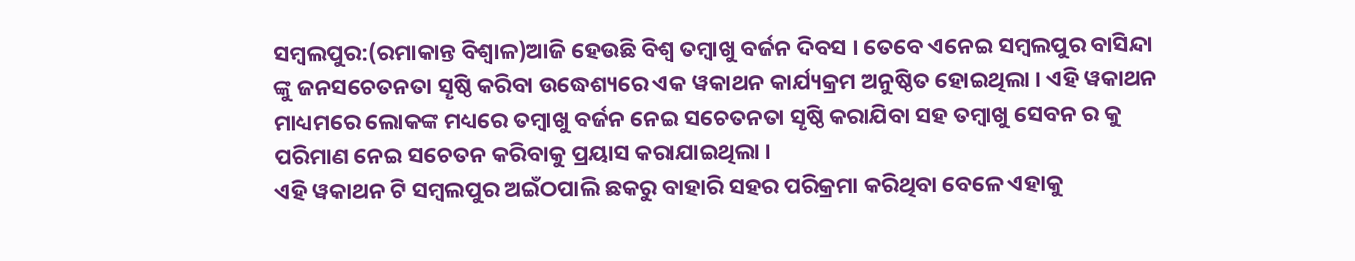ସମ୍ବଲପୁର:(ରମାକାନ୍ତ ବିଶ୍ଵାଳ)ଆଜି ହେଉଛି ବିଶ୍ୱ ତମ୍ବାଖୁ ବର୍ଜନ ଦିବସ । ତେବେ ଏନେଇ ସମ୍ବଲପୁର ବାସିନ୍ଦା ଙ୍କୁ ଜନସଚେତନତା ସୄଷ୍ଠି କରିବା ଉଦ୍ଧେଶ୍ୟରେ ଏକ ୱକାଥନ କାର୍ଯ୍ୟକ୍ରମ ଅନୁଷ୍ଠିତ ହୋଇଥିଲା । ଏହି ୱକାଥନ ମାଧ୍ୟମରେ ଲୋକଙ୍କ ମଧ୍ୟରେ ତମ୍ବାଖୁ ବର୍ଜନ ନେଇ ସଚେତନତା ସୄଷ୍ଠି କରାଯିବା ସହ ତମ୍ବାଖୁ ସେବନ ର କୁ ପରିମାଣ ନେଇ ସଚେତନ କରିବାକୁ ପ୍ରୟାସ କରାଯାଇଥିଲା ।
ଏହି ୱକାଥନ ଟି ସମ୍ବଲପୁର ଅଇଁଠପାଲି ଛକରୁ ବାହାରି ସହର ପରିକ୍ରମା କରିଥିବା ବେଳେ ଏହାକୁ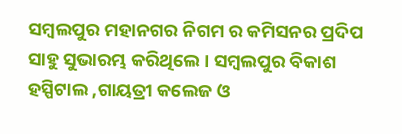ସମ୍ବଲପୁର ମହାନଗର ନିଗମ ର କମିସନର ପ୍ରଦିପ ସାହୁ ସୁଭାରମ୍ଭ କରିଥିଲେ । ସମ୍ବଲପୁର ବିକାଶ ହସ୍ପିଟାଲ ,ଗାୟତ୍ରୀ କଲେଜ ଓ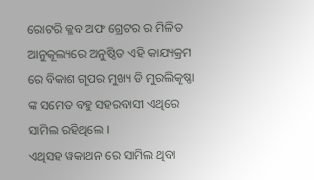ରୋଟରି କ୍ଳବ ଅଫ ଗ୍ରେଟର ର ମିଳିତ ଆନୁକୂଲ୍ୟରେ ଅନୁଷ୍ଠିତ ଏହି କାଯ୍ୟକ୍ରମ ରେ ବିକାଶ ଗୄପର ମୁଖ୍ୟ ଡି ମୁରଲିକୄଷ୍ଣା ଙ୍କ ସମେତ ବହୁ ସହରବାସୀ ଏଥିରେ ସାମିଲ ରହିଥିଲେ ।
ଏଥିସହ ୱକାଥନ ରେ ସାମିଲ ଥିବା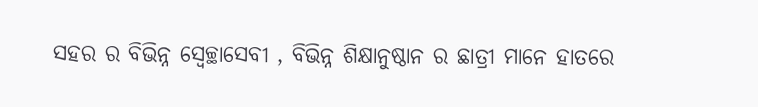ସହର ର ବିଭିନ୍ନ ସ୍ବେଚ୍ଛାସେବୀ , ବିଭିନ୍ନ ଶିକ୍ଷାନୁଷ୍ଠାନ ର ଛାତ୍ରୀ ମାନେ ହାତରେ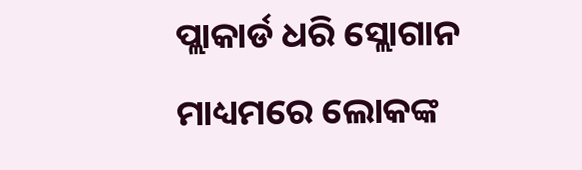ପ୍ଲାକାର୍ଡ ଧରି ସ୍ଲୋଗାନ ମାଧ୍ୟମରେ ଲୋକଙ୍କ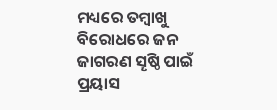ମଧ୍ୟରେ ତମ୍ବାଖୁ ବିରୋଧରେ ଜନ ଜାଗରଣ ସୄଷ୍ଠି ପାଇଁ ପ୍ରୟାସ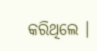କରିଥିଲେ ।